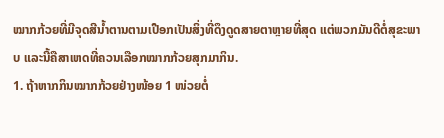ໝາກກ້ວຍທີ່ມີຈຸດສີນໍ້າຕານຕາມເປືອກເປັນສິ່ງທີ່ດຶງດູດສາຍຕາຫຼາຍທີ່ສຸດ ແຕ່ພວກມັນດີຕໍ່ສຸຂະພາບ ແລະນີ້ຄືສາເຫດທີ່ຄວນເລືອກໝາກກ້ວຍສຸກມາກິນ.
1. ຖ້າຫາກກິນໝາກກ້ວຍຢ່າງໜ້ອຍ 1 ໜ່ວຍຕໍ່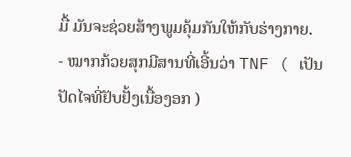ມື້ ມັນຈະຊ່ວຍສ້າງພູມຄຸ້ມກັນໃຫ້ກັບຮ່າງກາຍ.
- ໝາກກ້ວຍສຸກມີສານທີ່ເອີ້ນວ່າ TNF ( ເປັນປັດໄຈທີ່ຢັບຢັ້ງເນື້ອງອກ )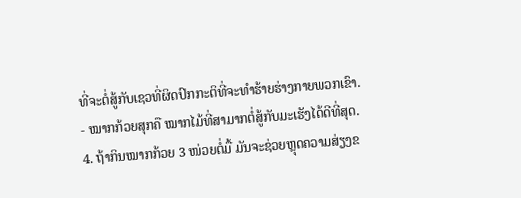ທີ່ຈະຕໍ່ສູ້ກັບເຊວທີ່ຜິດປົກກະຕິທີ່ຈະທໍາຮ້າຍຮ່າງກາຍພວກເຂົາ.
- ໝາກກ້ວຍສຸກຄື ໝາກໄມ້ທີ່ສາມາກຕໍ່ສູ້ກັບມະເຮັງໄດ້ດີທີ່ສຸດ.
4. ຖ້າກິນໝາກກ້ວຍ 3 ໜ່ວຍຕໍ່ມື້ ມັນຈະຊ່ວຍຫຼຸດຄວາມສ່ຽງຂ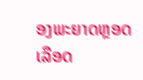ອງພະຍາດຫຼອດເລືອດ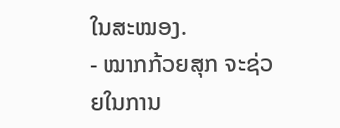ໃນສະໝອງ.
- ໝາກກ້ວຍສຸກ ຈະຊ່ວຍໃນການ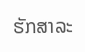ຮັກສາລະ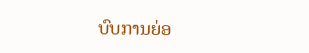ບົບການຍ່ອ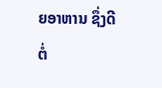ຍອາຫານ ຊຶ່ງດີຕໍ່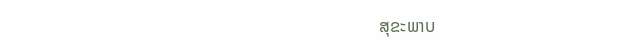ສຸຂະພາບ